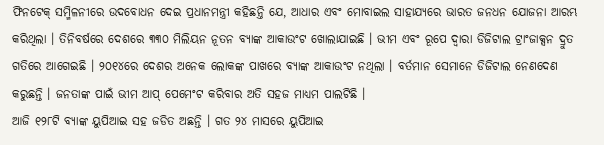ଫିନଟେକ୍ ସମ୍ମିଳନୀରେ ଉଦବୋଧନ ଦେଇ ପ୍ରଧାନମନ୍ତ୍ରୀ କହିଛନ୍ତି ଯେ, ଆଧାର ଏବଂ ମୋବାଇଲ ସାହାଯ୍ୟରେ ଭାରତ ଜନଧନ ଯୋଜନା ଆରମ୍ଭ କରିଥିଲା । ତିନିବର୍ଷରେ ଦେଶରେ ୩୩୦ ମିଲିୟନ ନୂତନ ବ୍ୟାଙ୍କ ଆକାଉଂଟ ଖୋଲାଯାଇଛି । ଭୀମ ଏବଂ ରୂପେ ଦ୍ୱାରା ଡିଜିଟାଲ ଟ୍ରାଂଜାକ୍ସନ ଦ୍ରୁତ ଗତିରେ ଆଗେଇଛି । ୨୦୧୪ରେ ଦେଶର ଅନେକ ଲୋକଙ୍କ ପାଖରେ ବ୍ୟାଙ୍କ ଆକାଉଂଟ ନଥିଲା । ବର୍ତମାନ ସେମାନେ ଡିଜିଟାଲ ନେଣଦେଣ କରୁଛନ୍ତି । ଜନତାଙ୍କ ପାଇଁ ଭୀମ ଆପ୍ ପେମେଂଟ କରିବାର ଅତି ସହଜ ମାଧ୍ୟମ ପାଲଟିଛି ।
ଆଜି ୧୨୮ଟି ବ୍ୟାଙ୍କ ୟୁପିଆଇ ସହ ଜଡିତ ଅଛନ୍ତି । ଗତ ୨୪ ମାସରେ ୟୁପିଆଇ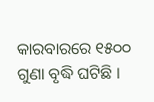କାରବାରରେ ୧୫୦୦ ଗୁଣା ବୃଦ୍ଧି ଘଟିଛି ।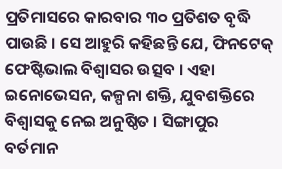ପ୍ରତିମାସରେ କାରବାର ୩୦ ପ୍ରତିଶତ ବୃଦ୍ଧି ପାଉଛି । ସେ ଆହୁରି କହିଛନ୍ତି ଯେ, ଫିନଟେକ୍ ଫେଷ୍ଟିଭାଲ ବିଶ୍ୱାସର ଉତ୍ସବ । ଏହା ଇନୋଭେସନ, କଳ୍ପନା ଶକ୍ତି, ଯୁବଶକ୍ତିରେ ବିଶ୍ୱାସକୁ ନେଇ ଅନୁଷ୍ଠିତ । ସିଙ୍ଗାପୁର ବର୍ତମାନ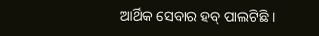ଆର୍ଥିକ ସେବାର ହବ୍ ପାଲଟିଛି ।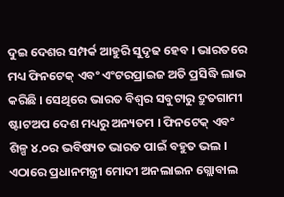ଦୁଇ ଦେଶର ସମ୍ପର୍କ ଆହୁରି ସୁଦୃଢ ହେବ । ଭାରତରେ ମଧ୍ୟ ଫିନଟେକ୍ ଏବଂ ଏଂଟରପ୍ରାଇଜ ଅତି ପ୍ରସିଦ୍ଧି ଲାଭ କରିଛି । ସେଥିରେ ଭାରତ ବିଶ୍ୱର ସବୁଟାରୁ ଦ୍ରୁତଗାମୀ ଷ୍ଟାଟଅପ ଦେଶ ମଧ୍ୟରୁ ଅନ୍ୟତମ । ଫିନଟେକ୍ ଏବଂ ଶିଳ୍ପ ୪.୦ର ଭବିଷ୍ୟତ ଭାରତ ପାଇଁ ବହୁତ ଭଲ । ଏଠାରେ ପ୍ରଧାନମନ୍ତ୍ରୀ ମୋଦୀ ଅନଲାଇନ ଗ୍ଲୋବାଲ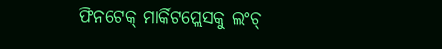ଫିନଟେକ୍ ମାର୍କିଟପ୍ଲେସକୁ ଲଂଚ୍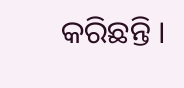କରିଛନ୍ତି ।